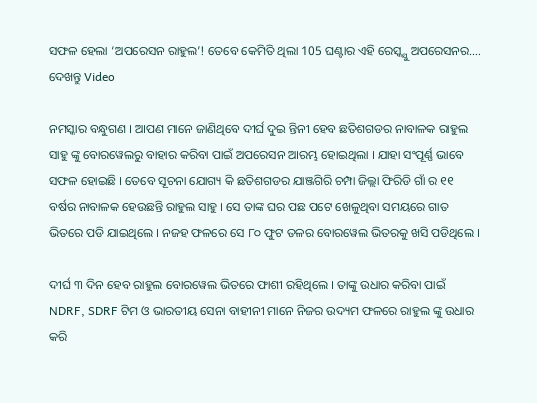ସଫଳ ହେଲା ‘ଅପରେସନ ରାହୁଲ’! ତେବେ କେମିତି ଥିଲା 105 ଘଣ୍ଟାର ଏହି ରେସ୍କ୍ଯୁ ଅପରେସନର…. ଦେଖନ୍ତୁ Video

ନମସ୍କାର ବନ୍ଧୁଗଣ । ଆପଣ ମାନେ ଜାଣିଥିବେ ଦୀର୍ଘ ଦୁଇ ନ୍ତିନୀ ହେବ ଛତିଶଗଡର ନାବାଳକ ରାହୁଲ ସାହୁ ଙ୍କୁ ବୋରୱେଲରୁ ବାହାର କରିବା ପାଇଁ ଅପରେସନ ଆରମ୍ଭ ହୋଇଥିଲା । ଯାହା ସଂପୂର୍ଣ୍ଣ ଭାବେ ସଫଳ ହୋଇଛି । ତେବେ ସୂଚନା ଯୋଗ୍ୟ କି ଛତିଶଗଡର ଯାଞ୍ଜଗିରି ଚମ୍ପା ଜିଲ୍ଲା ଫିରିଡି ଗାଁ ର ୧୧ ବର୍ଷର ନାବାଳକ ହେଉଛନ୍ତି ରାହୁଲ ସାହୁ । ସେ ତାଙ୍କ ଘର ପଛ ପଟେ ଖେଳୁଥିବା ସମୟରେ ଗାତ ଭିତରେ ପଡି ଯାଇଥିଲେ । ନଜହ ଫଳରେ ସେ ୮୦ ଫୁଟ ତଳର ବୋରୱେଲ ଭିତରକୁ ଖସି ପଡିଥିଲେ ।

ଦୀର୍ଘ ୩ ଦିନ ହେବ ରାହୁଲ ବୋରୱେଲ ଭିତରେ ଫାଶୀ ରହିଥିଲେ । ତାଙ୍କୁ ଉଧାର କରିବା ପାଇଁ NDRF, SDRF ଟିମ ଓ ଭାରତୀୟ ସେନା ବାହୀନୀ ମାନେ ନିଜର ଉଦ୍ୟମ ଫଳରେ ରାହୁଲ ଙ୍କୁ ଉଧାର କରି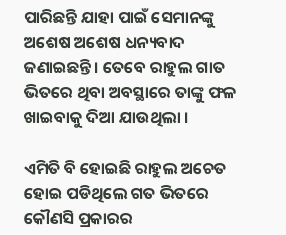ପାରିଛନ୍ତି ଯାହା ପାଇଁ ସେମାନଙ୍କୁ ଅଶେଷ ଅଶେଷ ଧନ୍ୟବାଦ ଜଣାଇଛନ୍ତି । ତେବେ ରାହୁଲ ଗାତ ଭିତରେ ଥିବା ଅବସ୍ଥାରେ ତାଙ୍କୁ ଫଳ ଖାଇବାକୁ ଦିଆ ଯାଉଥିଲା ।

ଏମିତି ବି ହୋଇଛି ରାହୁଲ ଅଚେତ ହୋଇ ପଡିଥିଲେ ଗତ ଭିତରେ କୌଣସି ପ୍ରକାରର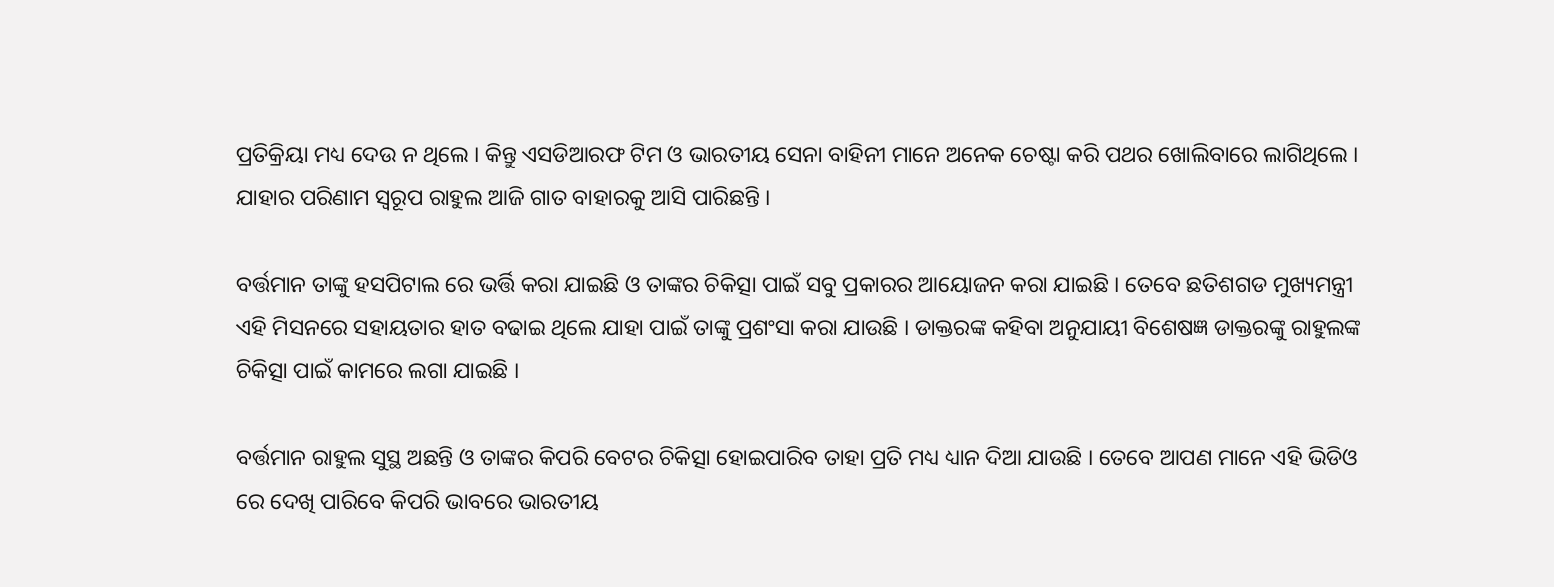ପ୍ରତିକ୍ରିୟା ମଧ୍ୟ ଦେଉ ନ ଥିଲେ । କିନ୍ତୁ ଏସଡିଆରଫ ଟିମ ଓ ଭାରତୀୟ ସେନା ବାହିନୀ ମାନେ ଅନେକ ଚେଷ୍ଟା କରି ପଥର ଖୋଲିବାରେ ଲାଗିଥିଲେ । ଯାହାର ପରିଣାମ ସ୍ୱରୂପ ରାହୁଲ ଆଜି ଗାତ ବାହାରକୁ ଆସି ପାରିଛନ୍ତି ।

ବର୍ତ୍ତମାନ ତାଙ୍କୁ ହସପିଟାଲ ରେ ଭର୍ତ୍ତି କରା ଯାଇଛି ଓ ତାଙ୍କର ଚିକିତ୍ସା ପାଇଁ ସବୁ ପ୍ରକାରର ଆୟୋଜନ କରା ଯାଇଛି । ତେବେ ଛତିଶଗଡ ମୁଖ୍ୟମନ୍ତ୍ରୀ ଏହି ମିସନରେ ସହାୟତାର ହାତ ବଢାଇ ଥିଲେ ଯାହା ପାଇଁ ତାଙ୍କୁ ପ୍ରଶଂସା କରା ଯାଉଛି । ଡାକ୍ତରଙ୍କ କହିବା ଅନୁଯାୟୀ ବିଶେଷଜ୍ଞ ଡାକ୍ତରଙ୍କୁ ରାହୁଲଙ୍କ ଚିକିତ୍ସା ପାଇଁ କାମରେ ଲଗା ଯାଇଛି ।

ବର୍ତ୍ତମାନ ରାହୁଲ ସୁସ୍ଥ ଅଛନ୍ତି ଓ ତାଙ୍କର କିପରି ବେଟର ଚିକିତ୍ସା ହୋଇପାରିବ ତାହା ପ୍ରତି ମଧ୍ୟ ଧ୍ୟାନ ଦିଆ ଯାଉଛି । ତେବେ ଆପଣ ମାନେ ଏହି ଭିଡିଓ ରେ ଦେଖି ପାରିବେ କିପରି ଭାବରେ ଭାରତୀୟ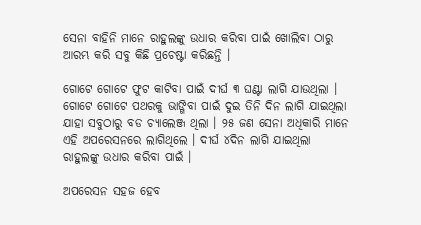ସେନା ବାହିନି ମାନେ ରାହୁଲଙ୍କୁ ଉଧାର କରିବା ପାଇଁ ଖୋଲିବା ଠାରୁ ଆରମ୍ଭ କରି ସବୁ କିଛି ପ୍ରଚେଷ୍ଟା କରିଛନ୍ତି ।

ଗୋଟେ ଗୋଟେ ଫୁଟ କାଟିବା ପାଇଁ ଦୀର୍ଘ ୩ ଘଣ୍ଟା ଲାଗି ଯାଉଥିଲା । ଗୋଟେ ଗୋଟେ ପଥରକୁ ଭାଙ୍ଗିବା ପାଇଁ ଦୁଇ ତିନି ଦିନ ଲାଗି ଯାଇଥିଲା ଯାହା ସବୁଠାରୁ ବଡ ଚ୍ୟାଲେଞ୍ଜ ଥିଲା । ୨୫ ଜଣ ସେନା ଅଧିକାରି ମାନେ ଏହି ଅପରେସନରେ ଲାଗିଥିଲେ । ଦୀର୍ଘ ୪ଦିନ ଲାଗି ଯାଇଥିଲା ରାହୁଲଙ୍କୁ ଉଧାର କରିବା ପାଇଁ ।

ଅପରେସନ ସହଜ ହେବ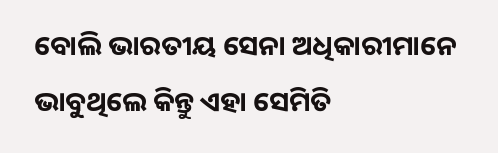ବୋଲି ଭାରତୀୟ ସେନା ଅଧିକାରୀମାନେ ଭାବୁଥିଲେ କିନ୍ତୁ ଏହା ସେମିତି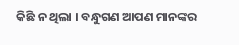କିଛି ନ ଥିଲା । ବନ୍ଧୁଗଣ ଆପଣ ମାନଙ୍କର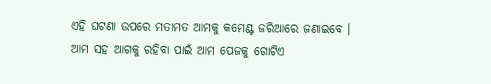ଏହି ଘଟଣା ଉପରେ ମତାମତ ଆମକୁ କମେଣ୍ଟ ଜରିଆରେ ଜଣାଇବେ । ଆମ ସହ ଆଗକୁ ରହିବା ପାଇଁ ଆମ ପେଜକୁ ଗୋଟିଏ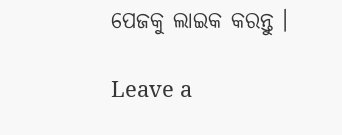ପେଜକୁ ଲାଇକ କରନ୍ତୁ ।

Leave a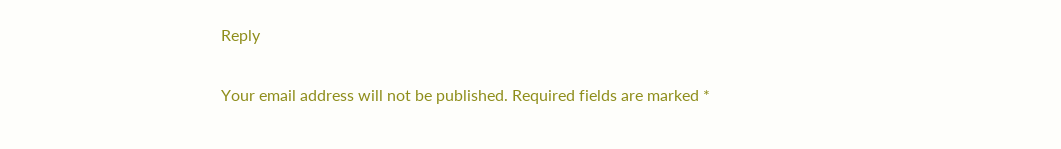Reply

Your email address will not be published. Required fields are marked *